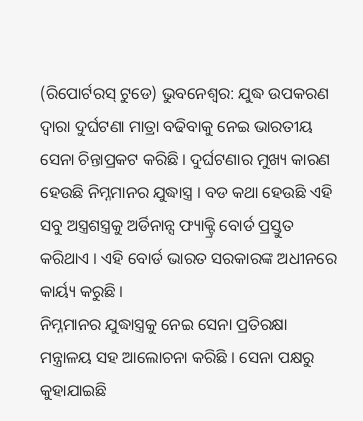(ରିପୋର୍ଟରସ୍ ଟୁଡେ) ଭୁବନେଶ୍ୱର: ଯୁଦ୍ଧ ଉପକରଣ ଦ୍ୱାରା ଦୁର୍ଘଟଣା ମାତ୍ରା ବଢିବାକୁ ନେଇ ଭାରତୀୟ ସେନା ଚିନ୍ତାପ୍ରକଟ କରିଛି । ଦୁର୍ଘଟଣାର ମୁଖ୍ୟ କାରଣ ହେଉଛି ନିମ୍ନମାନର ଯୁଦ୍ଧାସ୍ତ୍ର । ବଡ କଥା ହେଉଛି ଏହି ସବୁ ଅସ୍ତ୍ରଶସ୍ତ୍ରକୁ ଅର୍ଡିନାନ୍ସ ଫ୍ୟାକ୍ଟ୍ରି ବୋର୍ଡ ପ୍ରସ୍ତୁତ କରିଥାଏ । ଏହି ବୋର୍ଡ ଭାରତ ସରକାରଙ୍କ ଅଧୀନରେ କାର୍ୟ୍ୟ କରୁଛି ।
ନିମ୍ନମାନର ଯୁଦ୍ଧାସ୍ତ୍ରକୁ ନେଇ ସେନା ପ୍ରତିରକ୍ଷା ମନ୍ତ୍ରାଳୟ ସହ ଆଲୋଚନା କରିଛି । ସେନା ପକ୍ଷରୁ କୁହାଯାଇଛି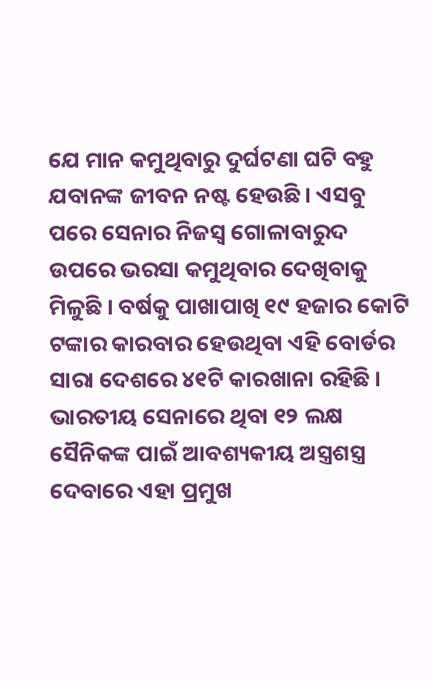ଯେ ମାନ କମୁଥିବାରୁ ଦୁର୍ଘଟଣା ଘଟି ବହୁ ଯବାନଙ୍କ ଜୀବନ ନଷ୍ଟ ହେଉଛି । ଏସବୁ ପରେ ସେନାର ନିଜସ୍ୱ ଗୋଳାବାରୁଦ ଉପରେ ଭରସା କମୁଥିବାର ଦେଖିବାକୁ ମିଳୁଛି । ବର୍ଷକୁ ପାଖାପାଖି ୧୯ ହଜାର କୋଟି ଟଙ୍କାର କାରବାର ହେଉଥିବା ଏହି ବୋର୍ଡର ସାରା ଦେଶରେ ୪୧ଟି କାରଖାନା ରହିଛି । ଭାରତୀୟ ସେନାରେ ଥିବା ୧୨ ଲକ୍ଷ ସୈନିକଙ୍କ ପାଇଁ ଆବଶ୍ୟକୀୟ ଅସ୍ତ୍ରଶସ୍ତ୍ର ଦେବାରେ ଏହା ପ୍ରମୁଖ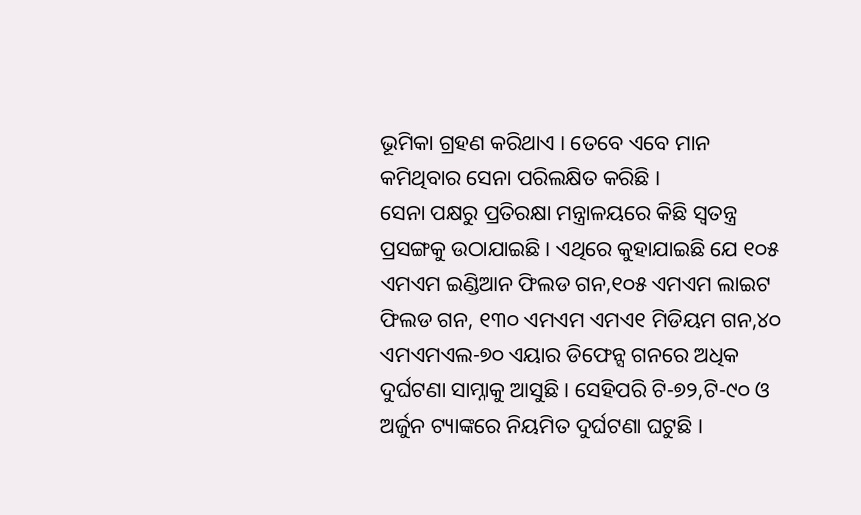ଭୂମିକା ଗ୍ରହଣ କରିଥାଏ । ତେବେ ଏବେ ମାନ କମିଥିବାର ସେନା ପରିଲକ୍ଷିତ କରିଛି ।
ସେନା ପକ୍ଷରୁ ପ୍ରତିରକ୍ଷା ମନ୍ତ୍ରାଳୟରେ କିଛି ସ୍ୱତନ୍ତ୍ର ପ୍ରସଙ୍ଗକୁ ଉଠାଯାଇଛି । ଏଥିରେ କୁହାଯାଇଛି ଯେ ୧୦୫ ଏମଏମ ଇଣ୍ଡିଆନ ଫିଲଡ ଗନ,୧୦୫ ଏମଏମ ଲାଇଟ ଫିଲଡ ଗନ, ୧୩୦ ଏମଏମ ଏମଏ୧ ମିଡିୟମ ଗନ,୪୦ ଏମଏମଏଲ-୭୦ ଏୟାର ଡିଫେନ୍ସ ଗନରେ ଅଧିକ ଦୁର୍ଘଟଣା ସାମ୍ନାକୁ ଆସୁଛି । ସେହିପରି ଟି-୭୨,ଟି-୯୦ ଓ ଅର୍ଜୁନ ଟ୍ୟାଙ୍କରେ ନିୟମିତ ଦୁର୍ଘଟଣା ଘଟୁଛି ।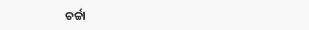ଚର୍ଚ୍ଚା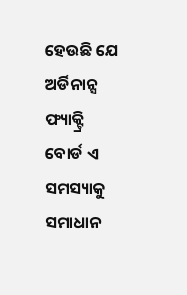ହେଉଛି ଯେ ଅର୍ଡିନାନ୍ସ ଫ୍ୟାକ୍ଟ୍ରି ବୋର୍ଡ ଏ ସମସ୍ୟାକୁ ସମାଧାନ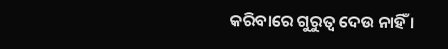କରିବାରେ ଗୁରୁତ୍ୱ ଦେଉ ନାହିଁ ।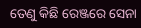ତେଣୁ କିଛି ରେଞ୍ଜରେ ସେନା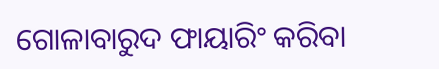ଗୋଳାବାରୁଦ ଫାୟାରିଂ କରିବା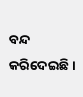ବନ୍ଦ କରିଦେଇଛି ।